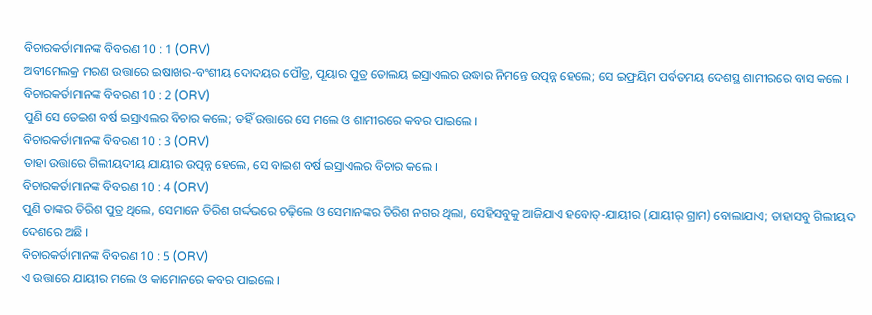ବିଚାରକର୍ତାମାନଙ୍କ ବିବରଣ 10 : 1 (ORV)
ଅବୀମେଲକ୍ର ମରଣ ଉତ୍ତାରେ ଇଷାଖର-ବଂଶୀୟ ଦୋଦୟର ପୌତ୍ର, ପୂୟାର ପୁତ୍ର ତୋଲୟ ଇସ୍ରାଏଲର ଉଦ୍ଧାର ନିମନ୍ତେ ଉତ୍ପନ୍ନ ହେଲେ; ସେ ଇଫ୍ରୟିମ ପର୍ବତମୟ ଦେଶସ୍ଥ ଶାମୀରରେ ବାସ କଲେ ।
ବିଚାରକର୍ତାମାନଙ୍କ ବିବରଣ 10 : 2 (ORV)
ପୁଣି ସେ ତେଇଶ ବର୍ଷ ଇସ୍ରାଏଲର ବିଚାର କଲେ; ତହିଁ ଉତ୍ତାରେ ସେ ମଲେ ଓ ଶାମୀରରେ କବର ପାଇଲେ ।
ବିଚାରକର୍ତାମାନଙ୍କ ବିବରଣ 10 : 3 (ORV)
ତାହା ଉତ୍ତାରେ ଗିଲୀୟଦୀୟ ଯାୟୀର ଉତ୍ପନ୍ନ ହେଲେ, ସେ ବାଇଶ ବର୍ଷ ଇସ୍ରାଏଲର ବିଚାର କଲେ ।
ବିଚାରକର୍ତାମାନଙ୍କ ବିବରଣ 10 : 4 (ORV)
ପୁଣି ତାଙ୍କର ତିରିଶ ପୁତ୍ର ଥିଲେ, ସେମାନେ ତିରିଶ ଗର୍ଦ୍ଦଭରେ ଚଢ଼ିଲେ ଓ ସେମାନଙ୍କର ତିରିଶ ନଗର ଥିଲା, ସେହିସବୁକୁ ଆଜିଯାଏ ହବୋତ୍-ଯାୟୀର (ଯାୟୀର୍ ଗ୍ରାମ) ବୋଲାଯାଏ; ତାହାସବୁ ଗିଲୀୟଦ ଦେଶରେ ଅଛି ।
ବିଚାରକର୍ତାମାନଙ୍କ ବିବରଣ 10 : 5 (ORV)
ଏ ଉତ୍ତାରେ ଯାୟୀର ମଲେ ଓ କାମୋନରେ କବର ପାଇଲେ ।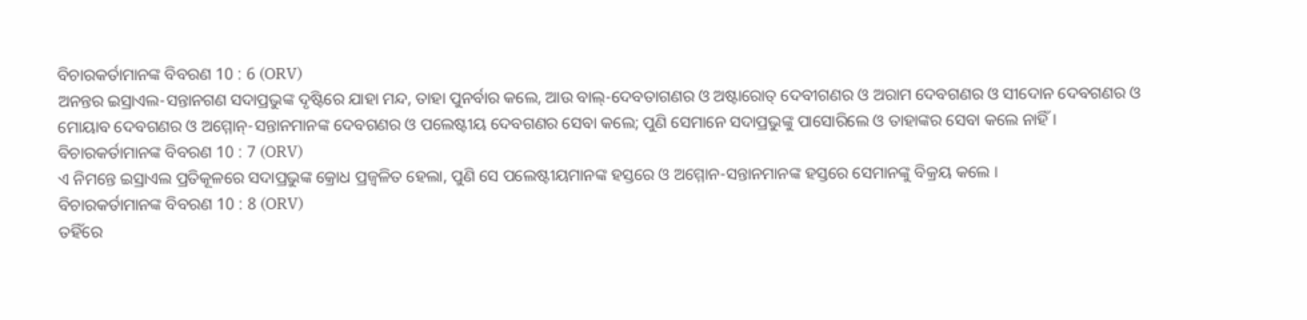ବିଚାରକର୍ତାମାନଙ୍କ ବିବରଣ 10 : 6 (ORV)
ଅନନ୍ତର ଇସ୍ରାଏଲ-ସନ୍ତାନଗଣ ସଦାପ୍ରଭୁଙ୍କ ଦୃଷ୍ଟିରେ ଯାହା ମନ୍ଦ, ତାହା ପୁନର୍ବାର କଲେ, ଆଉ ବାଲ୍-ଦେବତାଗଣର ଓ ଅଷ୍ଟାରୋତ୍ ଦେବୀଗଣର ଓ ଅରାମ ଦେବଗଣର ଓ ସୀଦୋନ ଦେବଗଣର ଓ ମୋୟାବ ଦେବଗଣର ଓ ଅମ୍ମୋନ୍-ସନ୍ତାନମାନଙ୍କ ଦେବଗଣର ଓ ପଲେଷ୍ଟୀୟ ଦେବଗଣର ସେବା କଲେ; ପୁଣି ସେମାନେ ସଦାପ୍ରଭୁଙ୍କୁ ପାସୋରିଲେ ଓ ତାହାଙ୍କର ସେବା କଲେ ନାହିଁ ।
ବିଚାରକର୍ତାମାନଙ୍କ ବିବରଣ 10 : 7 (ORV)
ଏ ନିମନ୍ତେ ଇସ୍ରାଏଲ ପ୍ରତିକୂଳରେ ସଦାପ୍ରଭୁଙ୍କ କ୍ରୋଧ ପ୍ରଜ୍ଵଳିତ ହେଲା, ପୁଣି ସେ ପଲେଷ୍ଟୀୟମାନଙ୍କ ହସ୍ତରେ ଓ ଅମ୍ମୋନ-ସନ୍ତାନମାନଙ୍କ ହସ୍ତରେ ସେମାନଙ୍କୁ ବିକ୍ରୟ କଲେ ।
ବିଚାରକର୍ତାମାନଙ୍କ ବିବରଣ 10 : 8 (ORV)
ତହିଁରେ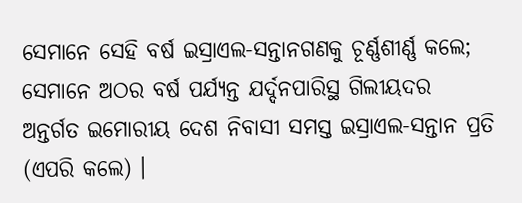ସେମାନେ ସେହି ବର୍ଷ ଇସ୍ରାଏଲ-ସନ୍ତାନଗଣକୁ ଚୂର୍ଣ୍ଣଶୀର୍ଣ୍ଣ କଲେ; ସେମାନେ ଅଠର ବର୍ଷ ପର୍ଯ୍ୟନ୍ତ ଯର୍ଦ୍ଦନପାରିସ୍ଥ ଗିଲୀୟଦର ଅନ୍ତର୍ଗତ ଇମୋରୀୟ ଦେଶ ନିବାସୀ ସମସ୍ତ ଇସ୍ରାଏଲ-ସନ୍ତାନ ପ୍ରତି (ଏପରି କଲେ) ।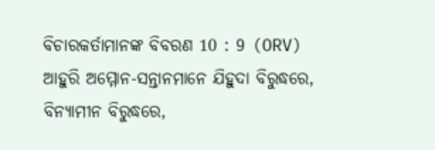ବିଚାରକର୍ତାମାନଙ୍କ ବିବରଣ 10 : 9 (ORV)
ଆହୁରି ଅମ୍ମୋନ-ସନ୍ତାନମାନେ ଯିହୁଦା ବିରୁଦ୍ଧରେ, ବିନ୍ୟାମୀନ ବିରୁଦ୍ଧରେ,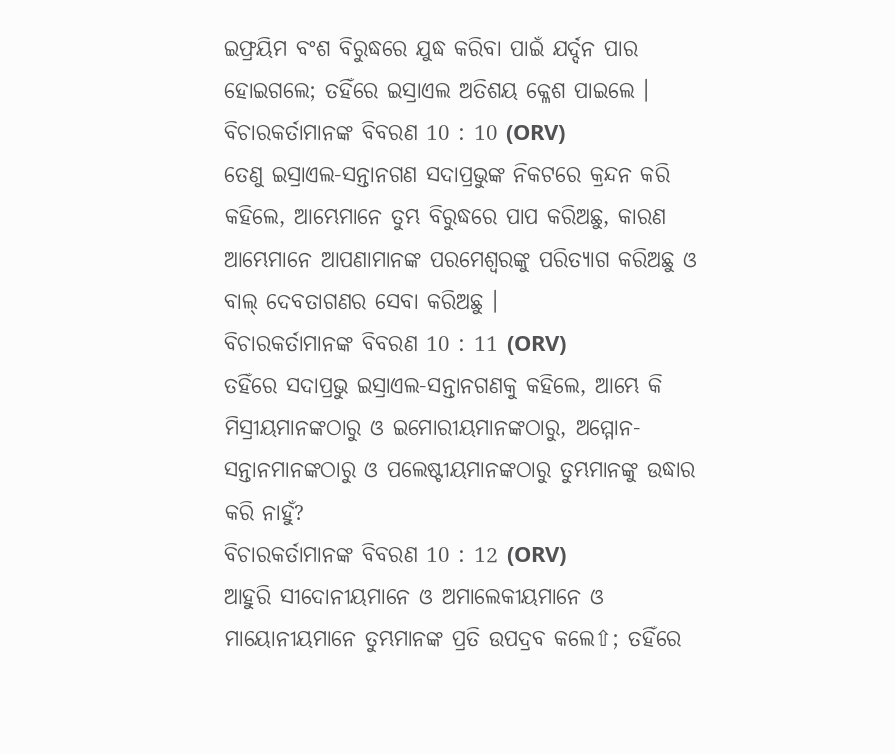ଇଫ୍ରୟିମ ବଂଶ ବିରୁଦ୍ଧରେ ଯୁଦ୍ଧ କରିବା ପାଇଁ ଯର୍ଦ୍ଦନ ପାର ହୋଇଗଲେ; ତହିଁରେ ଇସ୍ରାଏଲ ଅତିଶୟ କ୍ଳେଶ ପାଇଲେ ।
ବିଚାରକର୍ତାମାନଙ୍କ ବିବରଣ 10 : 10 (ORV)
ତେଣୁ ଇସ୍ରାଏଲ-ସନ୍ତାନଗଣ ସଦାପ୍ରଭୁଙ୍କ ନିକଟରେ କ୍ରନ୍ଦନ କରି କହିଲେ, ଆମ୍ଭେମାନେ ତୁମ୍ଭ ବିରୁଦ୍ଧରେ ପାପ କରିଅଛୁ, କାରଣ ଆମ୍ଭେମାନେ ଆପଣାମାନଙ୍କ ପରମେଶ୍ଵରଙ୍କୁ ପରିତ୍ୟାଗ କରିଅଛୁ ଓ ବାଲ୍ ଦେବତାଗଣର ସେବା କରିଅଛୁ ।
ବିଚାରକର୍ତାମାନଙ୍କ ବିବରଣ 10 : 11 (ORV)
ତହିଁରେ ସଦାପ୍ରଭୁ ଇସ୍ରାଏଲ-ସନ୍ତାନଗଣକୁ କହିଲେ, ଆମ୍ଭେ କି ମିସ୍ରୀୟମାନଙ୍କଠାରୁ ଓ ଇମୋରୀୟମାନଙ୍କଠାରୁ, ଅମ୍ମୋନ-ସନ୍ତାନମାନଙ୍କଠାରୁ ଓ ପଲେଷ୍ଟୀୟମାନଙ୍କଠାରୁ ତୁମ୍ଭମାନଙ୍କୁ ଉଦ୍ଧାର କରି ନାହୁଁ?
ବିଚାରକର୍ତାମାନଙ୍କ ବିବରଣ 10 : 12 (ORV)
ଆହୁରି ସୀଦୋନୀୟମାନେ ଓ ଅମାଲେକୀୟମାନେ ଓ ମାୟୋନୀୟମାନେ ତୁମ୍ଭମାନଙ୍କ ପ୍ରତି ଉପଦ୍ରବ କଲେ⇧; ତହିଁରେ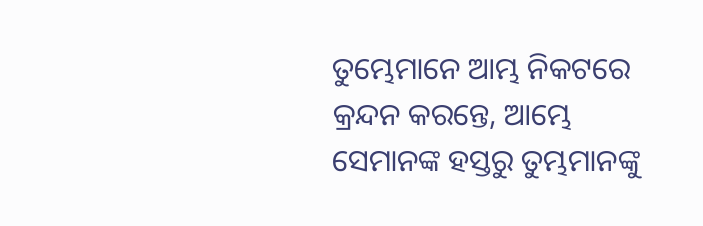ତୁମ୍ଭେମାନେ ଆମ୍ଭ ନିକଟରେ କ୍ରନ୍ଦନ କରନ୍ତେ, ଆମ୍ଭେ ସେମାନଙ୍କ ହସ୍ତରୁ ତୁମ୍ଭମାନଙ୍କୁ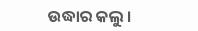ଉଦ୍ଧାର କଲୁ ।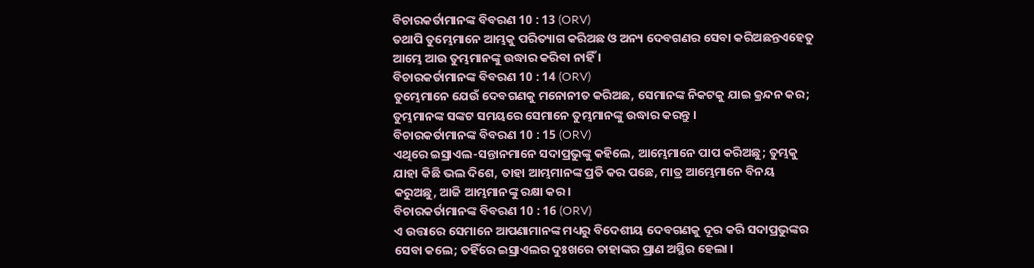ବିଚାରକର୍ତାମାନଙ୍କ ବିବରଣ 10 : 13 (ORV)
ତଥାପି ତୁମ୍ଭେମାନେ ଆମ୍ଭକୁ ପରିତ୍ୟାଗ କରିଅଛ ଓ ଅନ୍ୟ ଦେବଗଣର ସେବା କରିଅଛନ୍ତଏହେତୁ ଆମ୍ଭେ ଆଉ ତୁମ୍ଭମାନଙ୍କୁ ଉଦ୍ଧାର କରିବା ନାହିଁ ।
ବିଚାରକର୍ତାମାନଙ୍କ ବିବରଣ 10 : 14 (ORV)
ତୁମ୍ଭେମାନେ ଯେଉଁ ଦେବଗଣକୁ ମନୋନୀତ କରିଅଛ, ସେମାନଙ୍କ ନିକଟକୁ ଯାଇ କ୍ରନ୍ଦନ କର; ତୁମ୍ଭମାନଙ୍କ ସଙ୍କଟ ସମୟରେ ସେମାନେ ତୁମ୍ଭମାନଙ୍କୁ ଉଦ୍ଧାର କରନ୍ତୁ ।
ବିଚାରକର୍ତାମାନଙ୍କ ବିବରଣ 10 : 15 (ORV)
ଏଥିରେ ଇସ୍ରାଏଲ-ସନ୍ତାନମାନେ ସଦାପ୍ରଭୁଙ୍କୁ କହିଲେ, ଆମ୍ଭେମାନେ ପାପ କରିଅଛୁ; ତୁମ୍ଭକୁ ଯାହା କିଛି ଭଲ ଦିଶେ, ତାହା ଆମ୍ଭମାନଙ୍କ ପ୍ରତି କର ପଛେ, ମାତ୍ର ଆମ୍ଭେମାନେ ବିନୟ କରୁଅଛୁ, ଆଜି ଆମ୍ଭମାନଙ୍କୁ ରକ୍ଷା କର ।
ବିଚାରକର୍ତାମାନଙ୍କ ବିବରଣ 10 : 16 (ORV)
ଏ ଉତ୍ତାରେ ସେମାନେ ଆପଣାମାନଙ୍କ ମଧ୍ୟରୁ ବିଦେଶୀୟ ଦେବଗଣକୁ ଦୂର କରି ସଦାପ୍ରଭୁଙ୍କର ସେବା କଲେ; ତହିଁରେ ଇସ୍ରାଏଲର ଦୁଃଖରେ ତାହାଙ୍କର ପ୍ରାଣ ଅସ୍ଥିର ହେଲା ।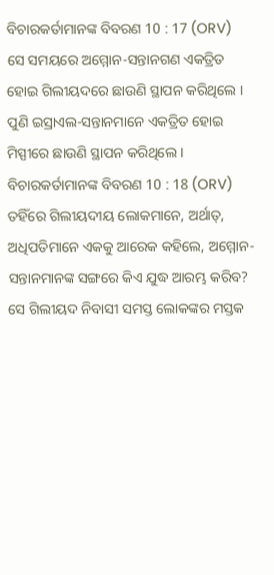ବିଚାରକର୍ତାମାନଙ୍କ ବିବରଣ 10 : 17 (ORV)
ସେ ସମୟରେ ଅମ୍ମୋନ-ସନ୍ତାନଗଣ ଏକତ୍ରିତ ହୋଇ ଗିଲୀୟଦରେ ଛାଉଣି ସ୍ଥାପନ କରିଥିଲେ । ପୁଣି ଇସ୍ରାଏଲ-ସନ୍ତାନମାନେ ଏକତ୍ରିତ ହୋଇ ମିସ୍ପୀରେ ଛାଉଣି ସ୍ଥାପନ କରିଥିଲେ ।
ବିଚାରକର୍ତାମାନଙ୍କ ବିବରଣ 10 : 18 (ORV)
ତହିଁରେ ଗିଲୀୟଦୀୟ ଲୋକମାନେ, ଅର୍ଥାତ୍, ଅଧିପତିମାନେ ଏକକୁ ଆରେକ କହିଲେ, ଅମ୍ମୋନ-ସନ୍ତାନମାନଙ୍କ ସଙ୍ଗରେ କିଏ ଯୁଦ୍ଧ ଆରମ୍ଭ କରିବ? ସେ ଗିଲୀୟଦ ନିବାସୀ ସମସ୍ତ ଲୋକଙ୍କର ମସ୍ତକ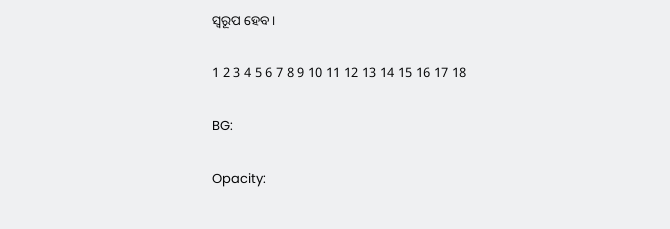ସ୍ଵରୂପ ହେବ ।

1 2 3 4 5 6 7 8 9 10 11 12 13 14 15 16 17 18

BG:

Opacity: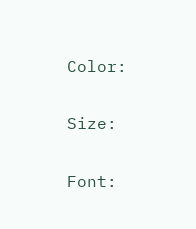Color:


Size:


Font: